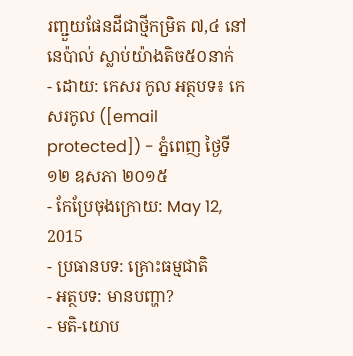រញ្ជួយផែនដីជាថ្មីកម្រិត ៧,៤ នៅនេប៉ាល់ ស្លាប់យ៉ាងតិច៥០នាក់
- ដោយ: កេសរ កូល អត្ថបទ៖ កេសរកូល ([email protected]) - ភ្នំពេញ ថ្ងៃទី១២ ឧសភា ២០១៥
- កែប្រែចុងក្រោយ: May 12, 2015
- ប្រធានបទ: គ្រោះធម្មជាតិ
- អត្ថបទ: មានបញ្ហា?
- មតិ-យោប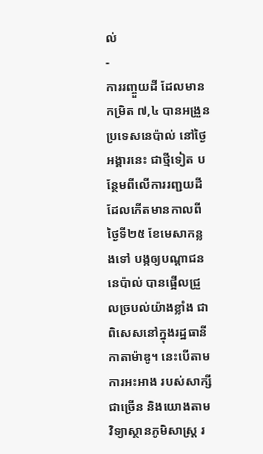ល់
-
ការរញ្ចួយដី ដែលមានកម្រិត ៧,៤ បានអង្រួនប្រទេសនេប៉ាល់ នៅថ្ងៃអង្គារនេះ ជាថ្មីទៀត បន្ថែមពីលើការរញ្ជយដី ដែលកើតមានកាលពីថ្ងៃទី២៥ ខែមេសាកន្លងទៅ បង្កឲ្យបណ្ដាជននេប៉ាល់ បានផ្អើលជ្រួលច្របល់យ៉ាងខ្លាំង ជាពិសេសនៅក្នុងរដ្ឋធានី កាតាម៉ាឌូ។ នេះបើតាមការអះអាង របស់សាក្សីជាច្រើន និងយោងតាម វិទ្យាស្ថានភូមិសាស្ត្រ រ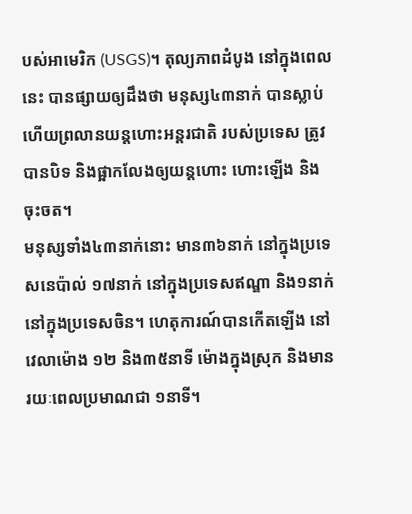បស់អាមេរិក (USGS)។ តុល្យភាពដំបូង នៅក្នុងពេលនេះ បានផ្សាយឲ្យដឹងថា មនុស្ស៤៣នាក់ បានស្លាប់ ហើយព្រលានយន្ដហោះអន្តរជាតិ របស់ប្រទេស ត្រូវបានបិទ និងផ្អាកលែងឲ្យយន្ដហោះ ហោះឡើង និងចុះចត។
មនុស្សទាំង៤៣នាក់នោះ មាន៣៦នាក់ នៅក្នុងប្រទេសនេប៉ាល់ ១៧នាក់ នៅក្នុងប្រទេសឥណ្ឌា និង១នាក់នៅក្នុងប្រទេសចិន។ ហេតុការណ៍បានកើតឡើង នៅវេលាម៉ោង ១២ និង៣៥នាទី ម៉ោងក្នុងស្រុក និងមានរយៈពេលប្រមាណជា ១នាទី។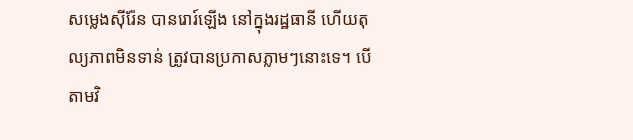សម្លេងស៊ីរ៉ែន បានរោរ៍ឡើង នៅក្នុងរដ្ឋធានី ហើយតុល្យភាពមិនទាន់ ត្រូវបានប្រកាសភ្លាមៗនោះទេ។ បើតាមវិ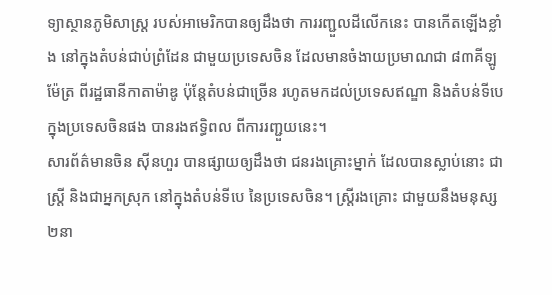ទ្យាស្ថានភូមិសាស្ត្រ របស់អាមេរិកបានឲ្យដឹងថា ការរញ្ជួលដីលើកនេះ បានកើតឡើងខ្លាំង នៅក្នុងតំបន់ជាប់ព្រំដែន ជាមួយប្រទេសចិន ដែលមានចំងាយប្រមាណជា ៨៣គីឡូម៉ែត្រ ពីរដ្ឋធានីកាតាម៉ាឌូ ប៉ុន្តែតំបន់ជាច្រើន រហូតមកដល់ប្រទេសឥណ្ឌា និងតំបន់ទីបេ ក្នុងប្រទេសចិនផង បានរងឥទ្ធិពល ពីការរញ្ជួយនេះ។
សារព័ត៌មានចិន ស៊ីនហួរ បានផ្សាយឲ្យដឹងថា ជនរងគ្រោះម្នាក់ ដែលបានស្លាប់នោះ ជាស្ត្រី និងជាអ្នកស្រុក នៅក្នុងតំបន់ទីបេ នៃប្រទេសចិន។ ស្ត្រីរងគ្រោះ ជាមួយនឹងមនុស្ស២នា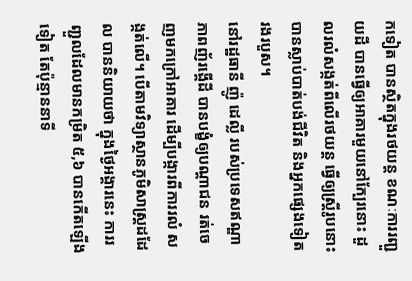កទៀត បានស្ថិតក្នុងរថយន្ដ ខណៈការរញ្ជួយដី បានធ្វើឲ្យអាគារមួយនៅក្បែរនោះ ដួលរលំសង្កត់ពីលើរថយន្ដ ធ្វើឲ្យស្ត្រីរូបនោះ បានស្លាប់បាត់បង់ជីវិត និងអ្នកផ្សេងទៀត រងរបួស។
នៅរដ្ឋធានី ញ៉ូ ដេល្លី របស់ប្រទេសឥណ្ឌា ភាពញ័រង្គើដី បានបង្ខំឲ្យបណ្ដាជន រត់ចេញមកក្រៅអាគារ ដើម្បីបង្ការពីការរលំ សង្កត់លើ។ បើតាមវិទ្យាស្ថានភូមិសាស្ត្រដដែល បាននិយាយថា ក្នុងថ្ងៃអង្គារនេះ ការរញ្ជួលដែលមានកម្រិត ៥,៦ បានកើតឡើងទៀត តែប៉ុន្មាននាទី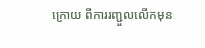ក្រោយ ពីការរញ្ជួលលើកមុន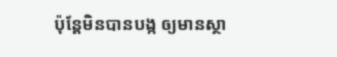ប៉ុន្តែមិនបានបង្ក ឲ្យមានស្ថា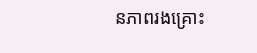នភាពរងគ្រោះ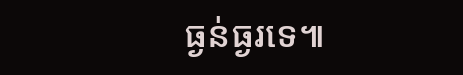ធ្ងន់ធ្ងរទេ៕